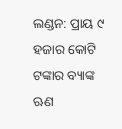ଲଣ୍ଡନ: ପ୍ରାୟ ୯ ହଜାର କୋଟି ଟଙ୍କାର ବ୍ୟାଙ୍କ ଋଣ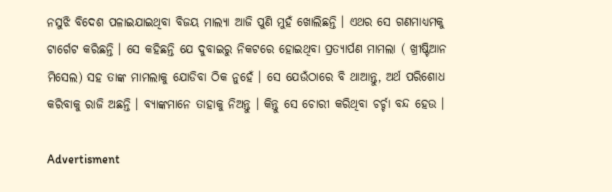ନସୁଝି ବିଦେଶ ପଳାଇଯାଇଥିବା ବିଜୟ ମାଲ୍ୟା ଆଜି ପୁଣି ମୁହଁ ଖୋଲିଛନ୍ତି । ଏଥର ସେ ଗଣମାଧ୍ୟମକୁ ଟାର୍ଗେଟ କରିଛନ୍ତି । ସେ କହିଛନ୍ତି ଯେ ଦୁବାଇରୁ ନିକଟରେ ହୋଇଥିବା ପ୍ରତ୍ୟାର୍ପଣ ମାମଲା ( ଖ୍ରୀଷ୍ଟିଆନ ମିସେଲ) ସହ ତାଙ୍କ ମାମଲାକୁ ଯୋଡିବା ଠିକ ନୁହେଁ । ସେ ଯେଉଁଠାରେ ବି ଥାଆନ୍ତୁ, ଅର୍ଥ ପରିଶୋଧ କରିବାକୁ ରାଜି ଅଛନ୍ତି । ବ୍ୟାଙ୍କମାନେ ତାହାକୁ ନିଅନ୍ତୁ । କିନ୍ତୁ ସେ ଚୋରୀ କରିଥିବା ଚର୍ଚ୍ଚା ବନ୍ଦ ହେଉ ।

Advertisment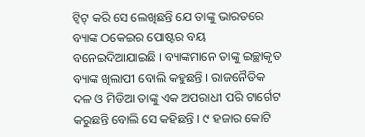ଟ୍ଵିଟ୍‌ କରି ସେ ଲେଖିଛନ୍ତି ଯେ ତାଙ୍କୁ ଭାରତରେ ବ୍ୟାଙ୍କ ଠକେଇର ପୋଷ୍ଟର ବୟ ବନେଇଦିଆଯାଇଛି । ବ୍ୟାଙ୍କମାନେ ତାଙ୍କୁ ଇଚ୍ଛାକୃତ ବ୍ୟାଙ୍କ ଖିଲାପୀ ବୋଲି କହୁଛନ୍ତି । ରାଜନୈତିକ ଦଳ ଓ ମିଡିଆ ତାଙ୍କୁ ଏକ ଅପରାଧୀ ପରି ଟାର୍ଗେଟ କରୁଛନ୍ତି ବୋଲି ସେ କହିଛନ୍ତି । ୯ ହଜାର କୋଟି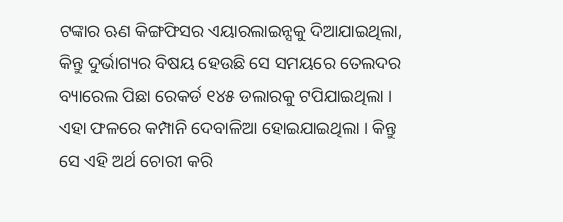ଟଙ୍କାର ଋଣ କିଙ୍ଗଫିସର ଏୟାରଲାଇନ୍ସକୁ ଦିଆଯାଇଥିଲା, କିନ୍ତୁ ଦୁର୍ଭାଗ୍ୟର ବିଷୟ ହେଉଛି ସେ ସମୟରେ ତେଲଦର ବ୍ୟାରେଲ ପିଛା ରେକର୍ଡ ୧୪୫ ଡଲାରକୁ ଟପିଯାଇଥିଲା । ଏହା ଫଳରେ କମ୍ପାନି ଦେବାଳିଆ ହୋଇଯାଇଥିଲା । କିନ୍ତୁ ସେ ଏହି ଅର୍ଥ ଚୋରୀ କରି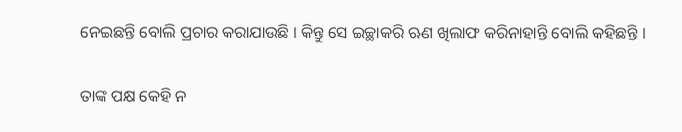ନେଇଛନ୍ତି ବୋଲି ପ୍ରଚାର କରାଯାଉଛି । କିନ୍ତୁ ସେ ଇଚ୍ଛାକରି ଋଣ ଖିଲାଫ କରିନାହାନ୍ତି ବୋଲି କହିଛନ୍ତି ।

ତାଙ୍କ ପକ୍ଷ କେହି ନ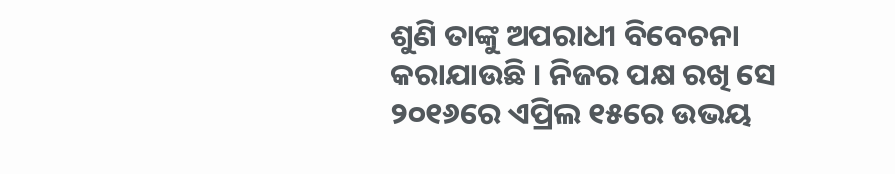ଶୁଣି ତାଙ୍କୁ ଅପରାଧୀ ବିବେଚନା କରାଯାଉଛି । ନିଜର ପକ୍ଷ ରଖି ସେ ୨୦୧୬ରେ ଏପ୍ରିଲ ୧୫ରେ ଉଭୟ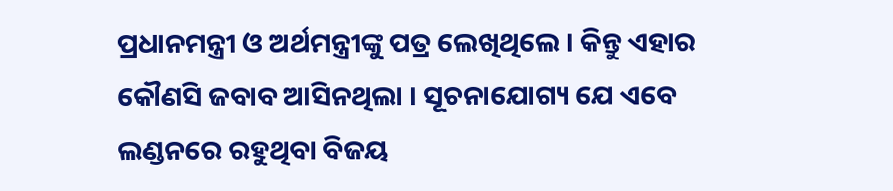ପ୍ରଧାନମନ୍ତ୍ରୀ ଓ ଅର୍ଥମନ୍ତ୍ରୀଙ୍କୁ ପତ୍ର ଲେଖିଥିଲେ । କିନ୍ତୁ ଏହାର କୌଣସି ଜବାବ ଆସିନଥିଲା । ସୂଚନାଯୋଗ୍ୟ ଯେ ଏବେ ଲଣ୍ଡନରେ ରହୁଥିବା ବିଜୟ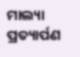ମାଲ୍ୟା ପ୍ରତ୍ୟାର୍ପଣ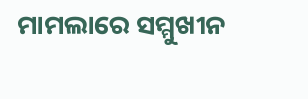ମାମଲାରେ ସମ୍ମୁଖୀନ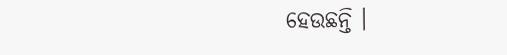ହେଉଛନ୍ତି ।